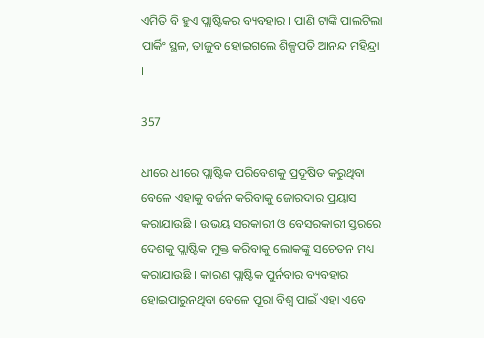ଏମିତି ବି ହୁଏ ପ୍ଲାଷ୍ଟିକର ବ୍ୟବହାର । ପାଣି ଟାଙ୍କି ପାଲଟିଲା ପାର୍କିଂ ସ୍ଥଳ, ତାଜୁବ ହୋଇଗଲେ ଶିଳ୍ପପତି ଆନନ୍ଦ ମହିନ୍ଦ୍ରା ।

357

ଧୀରେ ଧୀରେ ପ୍ଲାଷ୍ଟିକ ପରିବେଶକୁ ପ୍ରଦୂଷିତ କରୁଥିବା ବେଳେ ଏହାକୁ ବର୍ଜନ କରିବାକୁ ଜୋରଦାର ପ୍ରୟାସ କରାଯାଉଛି । ଉଭୟ ସରକାରୀ ଓ ବେସରକାରୀ ସ୍ତରରେ ଦେଶକୁ ପ୍ଲାଷ୍ଟିକ ମୁକ୍ତ କରିବାକୁ ଲୋକଙ୍କୁ ସଚେତନ ମଧ୍ୟ କରାଯାଉଛି । କାରଣ ପ୍ଲାଷ୍ଟିକ ପୁର୍ନବାର ବ୍ୟବହାର ହୋଇପାରୁନଥିବା ବେଳେ ପୂରା ବିଶ୍ୱ ପାଇଁ ଏହା ଏବେ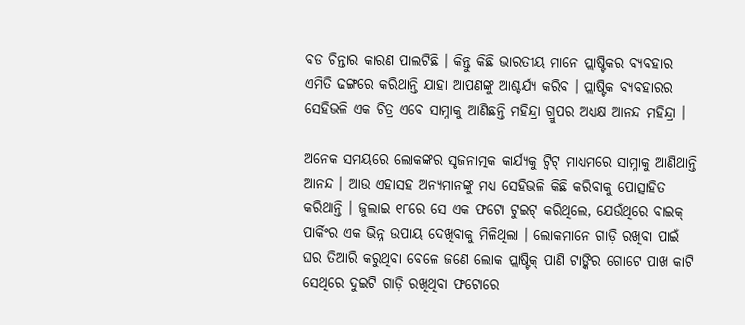ବଡ ଚିନ୍ତାର କାରଣ ପାଲଟିଛି । କିନ୍ତୁ କିଛି ଭାରତୀୟ ମାନେ ପ୍ଲାଷ୍ଟିକର ବ୍ୟବହାର ଏମିତି ଢଙ୍ଗରେ କରିଥାନ୍ତି ଯାହା ଆପଣଙ୍କୁ ଆଶ୍ଚର୍ଯ୍ୟ କରିବ । ପ୍ଲାଷ୍ଟିକ ବ୍ୟବହାରର ସେହିଭଳି ଏକ ଚିତ୍ର ଏବେ ସାମ୍ନାକୁ ଆଣିଛନ୍ତି ମହିନ୍ଦ୍ରା ଗ୍ରୁପର ଅଧ୍ୟକ୍ଷ ଆନନ୍ଦ ମହିନ୍ଦ୍ରା ।

ଅନେକ ସମୟରେ ଲୋକଙ୍କର ସୃଜନାତ୍ମକ କାର୍ଯ୍ୟକୁ ଟ୍ୱିଟ୍ ମାଧ୍ୟମରେ ସାମ୍ନାକୁ ଆଣିଥାନ୍ତି ଆନନ୍ଦ । ଆଉ ଏହାସହ ଅନ୍ୟମାନଙ୍କୁ ମଧ୍ୟ ସେହିଭଳି କିଛି କରିବାକୁ ପୋତ୍ସାହିତ କରିଥାନ୍ତି । ଜୁଲାଇ ୧୮ରେ ସେ ଏକ ଫଟୋ ଟୁଇଟ୍ କରିଥିଲେ, ଯେଉଁଥିରେ ବାଇକ୍ ପାର୍କିଂର ଏକ ଭିନ୍ନ ଉପାୟ ଦେଖିବାକୁ ମିଳିଥିଲା । ଲୋକମାନେ ଗାଡ଼ି ରଖିବା ପାଇଁ ଘର ତିଆରି କରୁଥିବା ବେଳେ ଜଣେ ଲୋକ ପ୍ଲାଷ୍ଟିକ୍ ପାଣି ଟାଙ୍କିର ଗୋଟେ ପାଖ କାଟି ସେଥିରେ ଦୁଇଟି ଗାଡ଼ି ରଖିଥିବା ଫଟୋରେ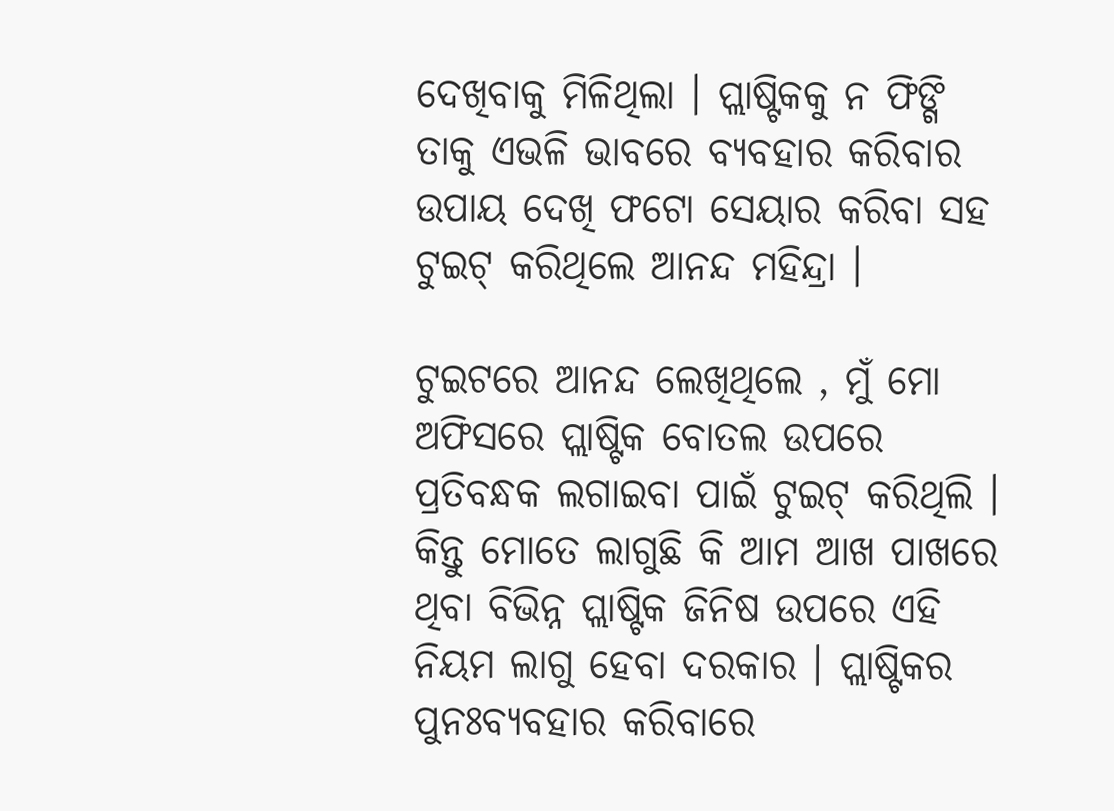ଦେଖିବାକୁ ମିଳିଥିଲା । ପ୍ଲାଷ୍ଟିକକୁ ନ ଫିଙ୍ଗି ତାକୁ ଏଭଳି ଭାବରେ ବ୍ୟବହାର କରିବାର ଉପାୟ ଦେଖି ଫଟୋ ସେୟାର କରିବା ସହ ଟୁଇଟ୍ କରିଥିଲେ ଆନନ୍ଦ ମହିନ୍ଦ୍ରା ।

ଟୁଇଟରେ ଆନନ୍ଦ ଲେଖିଥିଲେ , ମୁଁ ମୋ ଅଫିସରେ ପ୍ଲାଷ୍ଟିକ ବୋତଲ ଉପରେ ପ୍ରତିବନ୍ଧକ ଲଗାଇବା ପାଇଁ ଟୁଇଟ୍ କରିଥିଲି । କିନ୍ତୁ ମୋତେ ଲାଗୁଛି କି ଆମ ଆଖ ପାଖରେ ଥିବା ବିଭିନ୍ନ ପ୍ଲାଷ୍ଟିକ ଜିନିଷ ଉପରେ ଏହି ନିୟମ ଲାଗୁ ହେବା ଦରକାର । ପ୍ଲାଷ୍ଟିକର ପୁନଃବ୍ୟବହାର କରିବାରେ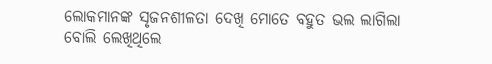ଲୋକମାନଙ୍କ ସୃଜନଶୀଳତା ଦେଖି ମୋତେ ବହୁତ ଭଲ ଲାଗିଲା ବୋଲି ଲେଖିଥିଲେ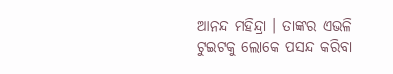ଆନନ୍ଦ ମହିନ୍ଦ୍ରା । ତାଙ୍କର ଏଭଳି ଟୁଇଟକୁ ଲୋକେ ପସନ୍ଦ କରିବା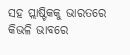ସହ ପ୍ଲାଷ୍ଟିକକୁ ଭାରତରେ କିଭଳି ଭାବରେ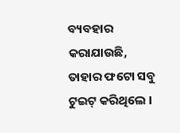ବ୍ୟବହାର କରାଯାଉଛି, ତାହାର ଫଟୋ ସବୁ ଟୁଇଟ୍ କରିଥିଲେ ।